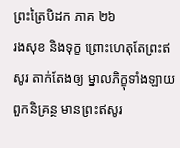ព្រះត្រៃបិដក ភាគ ២៦
រងសុខ និងទុក្ខ ព្រោះហេតុតែព្រះឥសូរ តាក់តែងឲ្យ ម្នាលភិក្ខុទាំងឡាយ ពួកនិគ្រន្ថ មានព្រះឥសូរ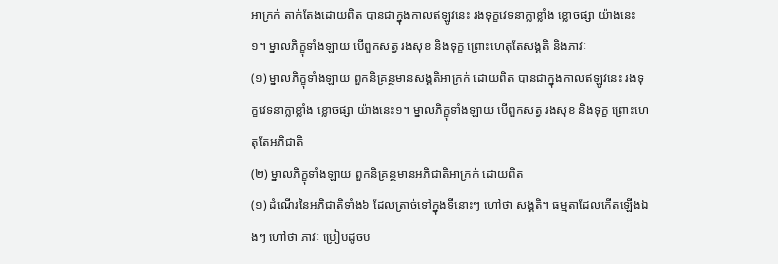អាក្រក់ តាក់តែងដោយពិត បានជាក្នុងកាលឥឡូវនេះ រងទុក្ខវេទនាក្លាខ្លាំង ខ្លោចផ្សា យ៉ាងនេះ១។ ម្នាលភិក្ខុទាំងឡាយ បើពួកសត្វ រងសុខ និងទុក្ខ ព្រោះហេតុតែសង្គតិ និងភាវៈ
(១) ម្នាលភិក្ខុទាំងឡាយ ពួកនិគ្រន្ថមានសង្គតិអាក្រក់ ដោយពិត បានជាក្នុងកាលឥឡូវនេះ រងទុក្ខវេទនាក្លាខ្លាំង ខ្លោចផ្សា យ៉ាងនេះ១។ ម្នាលភិក្ខុទាំងឡាយ បើពួកសត្វ រងសុខ និងទុក្ខ ព្រោះហេតុតែអភិជាតិ
(២) ម្នាលភិក្ខុទាំងឡាយ ពួកនិគ្រន្ថមានអភិជាតិអាក្រក់ ដោយពិត
(១) ដំណើរនៃអភិជាតិទាំង៦ ដែលត្រាច់ទៅក្នុងទីនោះៗ ហៅថា សង្គតិ។ ធម្មតាដែលកើតឡើងឯងៗ ហៅថា ភាវៈ ប្រៀបដូចប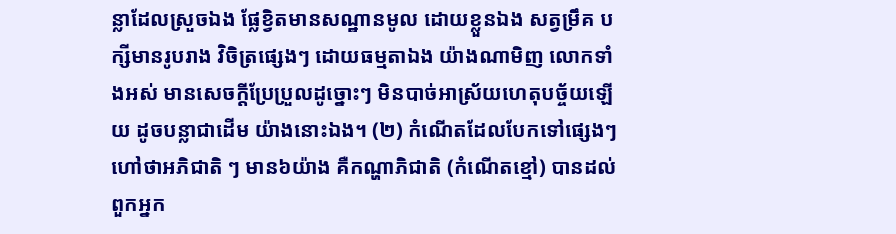ន្លាដែលស្រួចឯង ផ្លែខ្វិតមានសណ្ឋានមូល ដោយខ្លួនឯង សត្វម្រឹគ បក្សីមានរូបរាង វិចិត្រផ្សេងៗ ដោយធម្មតាឯង យ៉ាងណាមិញ លោកទាំងអស់ មានសេចក្តីប្រែប្រួលដូច្នោះៗ មិនបាច់អាស្រ័យហេតុបច្ច័យឡើយ ដូចបន្លាជាដើម យ៉ាងនោះឯង។ (២) កំណើតដែលបែកទៅផ្សេងៗ ហៅថាអភិជាតិ ៗ មាន៦យ៉ាង គឺកណ្ហាភិជាតិ (កំណើតខ្មៅ) បានដល់ពួកអ្នក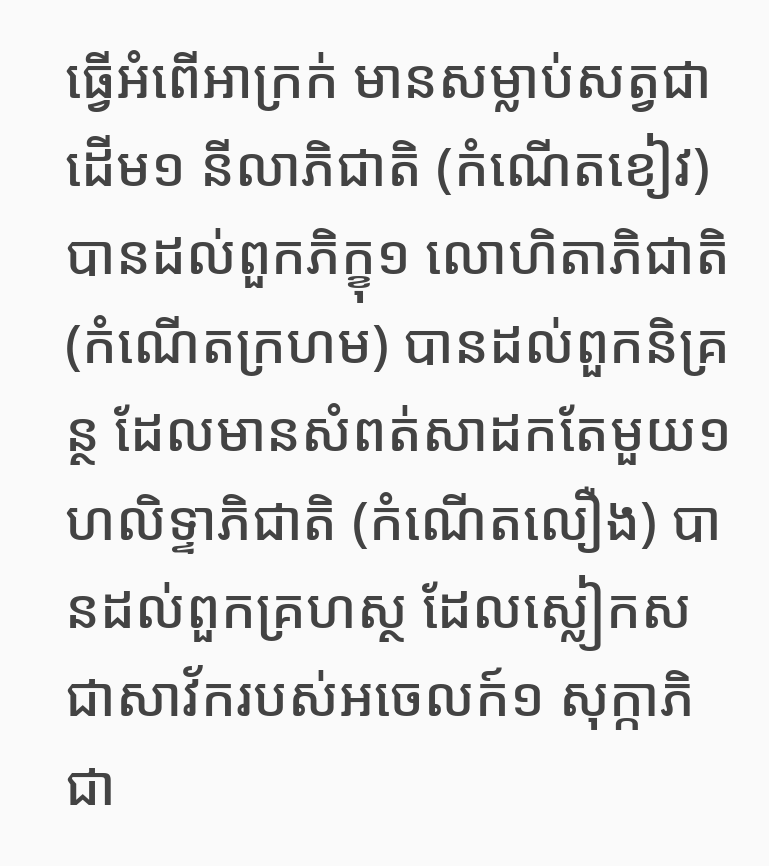ធ្វើអំពើអាក្រក់ មានសម្លាប់សត្វជាដើម១ នីលាភិជាតិ (កំណើតខៀវ) បានដល់ពួកភិក្ខុ១ លោហិតាភិជាតិ (កំណើតក្រហម) បានដល់ពួកនិគ្រន្ថ ដែលមានសំពត់សាដកតែមួយ១ ហលិទ្ទាភិជាតិ (កំណើតលឿង) បានដល់ពួកគ្រហស្ថ ដែលស្លៀកស ជាសាវ័ករបស់អចេលក៍១ សុក្កាភិជា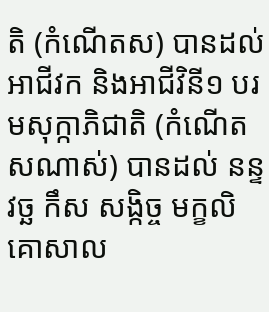តិ (កំណើតស) បានដល់អាជីវក និងអាជីវិនី១ បរមសុក្កាភិជាតិ (កំណើតសណាស់) បានដល់ នន្ទ វច្ឆ កឹស សង្កិច្ច មក្ខលិគោសាល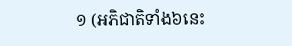១ (អភិជាតិទាំង៦នេះ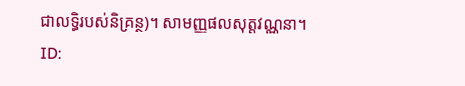ជាលទ្ធិរបស់និគ្រន្ថ)។ សាមញ្ញផលសុត្តវណ្ណនា។
ID: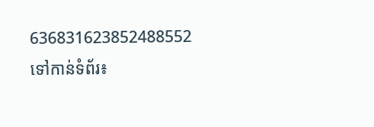636831623852488552
ទៅកាន់ទំព័រ៖